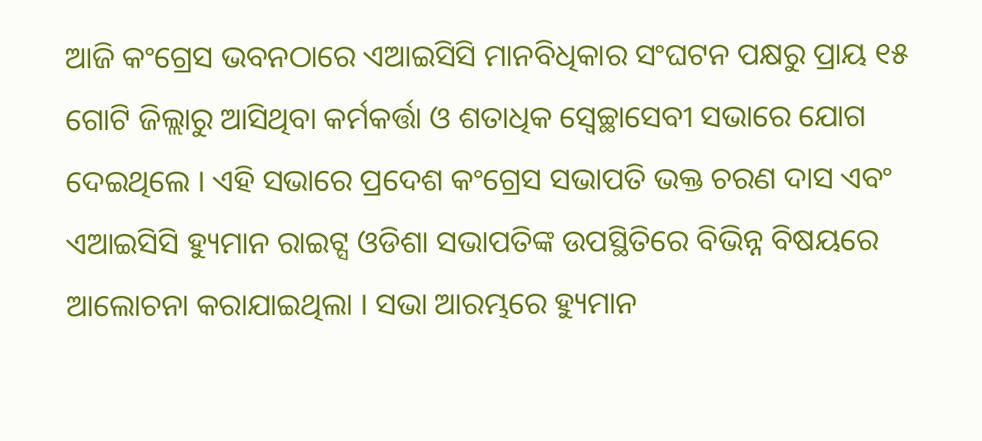ଆଜି କଂଗ୍ରେସ ଭବନଠାରେ ଏଆଇସିସି ମାନବିଧିକାର ସଂଘଟନ ପକ୍ଷରୁ ପ୍ରାୟ ୧୫ ଗୋଟି ଜିଲ୍ଲାରୁ ଆସିଥିବା କର୍ମକର୍ତ୍ତା ଓ ଶତାଧିକ ସ୍ଵେଚ୍ଛାସେବୀ ସଭାରେ ଯୋଗ ଦେଇଥିଲେ । ଏହି ସଭାରେ ପ୍ରଦେଶ କଂଗ୍ରେସ ସଭାପତି ଭକ୍ତ ଚରଣ ଦାସ ଏବଂ ଏଆଇସିସି ହ୍ୟୁମାନ ରାଇଟ୍ସ ଓଡିଶା ସଭାପତିଙ୍କ ଉପସ୍ଥିତିରେ ବିଭିନ୍ନ ବିଷୟରେ ଆଲୋଚନା କରାଯାଇଥିଲା । ସଭା ଆରମ୍ଭରେ ହ୍ୟୁମାନ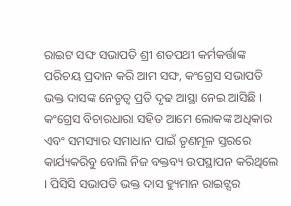ରାଇଟ ସଙ୍ଘ ସଭାପତି ଶ୍ରୀ ଶତପଥୀ କର୍ମକର୍ତ୍ତାଙ୍କ ପରିଚୟ ପ୍ରଦାନ କରି ଆମ ସଙ୍ଘ, କଂଗ୍ରେସ ସଭାପତି ଭକ୍ତ ଦାସଙ୍କ ନେତୃତ୍ୱ ପ୍ରତି ଦୃଢ ଆସ୍ଥା ନେଇ ଆସିଛି । କଂଗ୍ରେସ ବିଚାରଧାରା ସହିତ ଆମେ ଲୋକଙ୍କ ଅଧିକାର ଏବଂ ସମସ୍ୟାର ସମାଧାନ ପାଇଁ ତୃଣମୂଳ ସ୍ତରରେ କାର୍ଯ୍ୟକରିବୁ ବୋଲି ନିଜ ବକ୍ତବ୍ୟ ଉପସ୍ଥାପନ କରିଥିଲେ । ପିସିସି ସଭାପତି ଭକ୍ତ ଦାସ ହ୍ୟୁମାନ ରାଇଟ୍ସର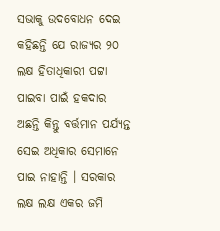ସଭାକୁ ଉଦବୋଧନ ଦେଇ କହିଛନ୍ତି ଯେ ରାଜ୍ୟର ୨୦ ଲକ୍ଷ ହିତାଧିକାରୀ ପଟ୍ଟା ପାଇବା ପାଇଁ ହକଦାର ଅଛନ୍ତି କିନ୍ତୁ ବର୍ତ୍ତମାନ ପର୍ଯ୍ୟନ୍ତ ସେଇ ଅଧିକାର ସେମାନେ ପାଇ ନାହାନ୍ତି । ସରକାର ଲକ୍ଷ ଲକ୍ଷ ଏକର ଜମି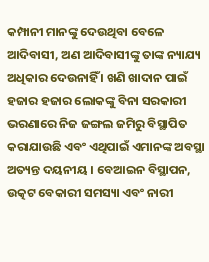କମ୍ପାନୀ ମାନଙ୍କୁ ଦେଉଥିବା ବେଳେ ଆଦିବାସୀ, ଅଣ ଆଦିବାସୀଙ୍କୁ ତାଙ୍କ ନ୍ୟାଯ୍ୟ ଅଧିକାର ଦେଉନାହିଁ । ଖଣି ଖାଦାନ ପାଇଁ ହଜାର ହଜାର ଲୋକଙ୍କୁ ବିନା ସରକାରୀ ଭରଣାରେ ନିଜ ଜଙ୍ଗଲ ଜମିରୁ ବିସ୍ଥାପିତ କରାଯାଉଛି ଏବଂ ଏଥିପାଇଁ ଏମାନଙ୍କ ଅବସ୍ଥା ଅତ୍ୟନ୍ତ ଦୟନୀୟ । ବେଆଇନ ବିସ୍ଥାପନ, ଉତ୍କଟ ବେକାରୀ ସମସ୍ୟା ଏବଂ ନାରୀ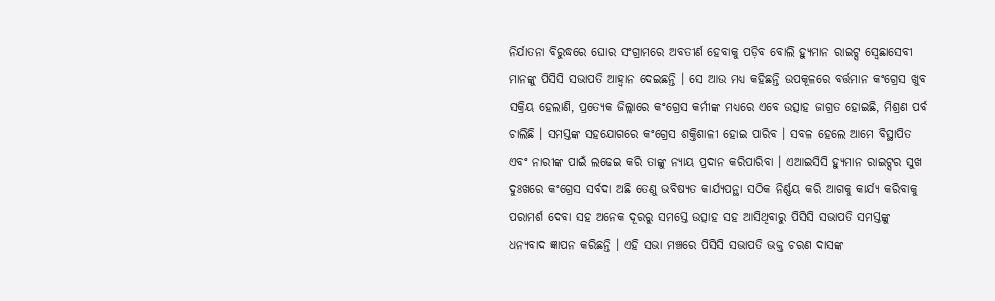ନିର୍ଯାତନା ବିରୁଦ୍ଧରେ ଘୋର ସଂଗ୍ରାମରେ ଅବତୀର୍ଣ ହେବାକୁ ପଡ଼ିବ ବୋଲି ହ୍ୟୁମାନ ରାଇଟ୍ସ ସ୍ବେଛାସେବୀ ମାନଙ୍କୁ ପିସିସି ସଭାପତି ଆହ୍ୱାନ ଦେଇଛନ୍ତି । ସେ ଆଉ ମଧ୍ୟ କହିଛନ୍ତି ଉପକୂଳରେ ବର୍ତ୍ତମାନ କଂଗ୍ରେସ ଖୁବ ସକ୍ରିୟ ହେଲାଣି, ପ୍ରତ୍ୟେକ ଜିଲ୍ଲାରେ କଂଗ୍ରେସ କର୍ମୀଙ୍କ ମଧ୍ୟରେ ଏବେ ଉତ୍ସାହ ଜାଗ୍ରତ ହୋଇଛି, ମିଶ୍ରଣ ପର୍ବ ଚାଲିଛି । ସମସ୍ତଙ୍କ ସହଯୋଗରେ କଂଗ୍ରେସ ଶକ୍ତିଶାଳୀ ହୋଇ ପାରିବ । ସବଳ ହେଲେ ଆମେ ବିସ୍ଥାପିତ ଏବଂ ନାରୀଙ୍କ ପାଇଁ ଲଢେଇ କରି ତାଙ୍କୁ ନ୍ୟାୟ ପ୍ରଦାନ କରିପାରିବା । ଏଆଇସିସି ହ୍ୟୁମାନ ରାଇଟ୍ସର ସୁଖ ଦୁଃଖରେ କଂଗ୍ରେସ ସର୍ବଦା ଅଛି ତେଣୁ ଭବିଷ୍ୟତ କାର୍ଯ୍ୟପନ୍ଥା ସଠିକ ନିର୍ଣ୍ଣୟ କରି ଆଗକୁ କାର୍ଯ୍ୟ କରିବାକୁ ପରାମର୍ଶ ଦେବା ସହ ଅନେକ ଦୂରରୁ ସମସ୍ତେ ଉତ୍ସାହ ସହ ଆସିଥିବାରୁ ପିସିସି ସଭାପତି ସମସ୍ତଙ୍କୁ ଧନ୍ୟବାଦ ଜ୍ଞାପନ କରିଛନ୍ତି । ଏହି ସଭା ମଞ୍ଚରେ ପିସିସି ସଭାପତି ଭକ୍ତ ଚରଣ ଦାସଙ୍କ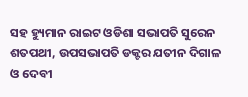ସହ ହ୍ୟୁମାନ ରାଇଟ ଓଡିଶା ସଭାପତି ସୁରେନ ଶତପଥୀ, ଉପସଭାପତି ଡକ୍ଟର ଯତୀନ ଦିଗାଳ ଓ ଦେବୀ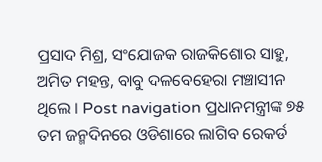ପ୍ରସାଦ ମିଶ୍ର, ସଂଯୋଜକ ରାଜକିଶୋର ସାହୁ, ଅମିତ ମହନ୍ତ, ବାବୁ ଦଳବେହେରା ମଞ୍ଚାସୀନ ଥିଲେ । Post navigation ପ୍ରଧାନମନ୍ତ୍ରୀଙ୍କ ୭୫ ତମ ଜନ୍ମଦିନରେ ଓଡିଶାରେ ଲାଗିବ ରେକର୍ଡ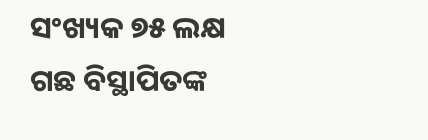ସଂଖ୍ୟକ ୭୫ ଲକ୍ଷ ଗଛ ବିସ୍ଥାପିତଙ୍କ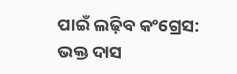ପାଇଁ ଲଢ଼ିବ କଂଗ୍ରେସ: ଭକ୍ତ ଦାସ